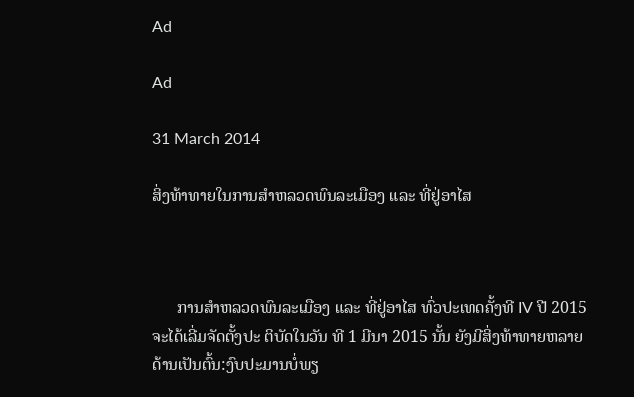Ad

Ad

31 March 2014

ສິ່ງທ້າທາຍໃນການສຳຫລວດພົນລະເມືອງ ແລະ ທີ່ຢູ່ອາໄສ



      ການສຳຫລວດພົນລະເມືອງ ແລະ ທີ່ຢູ່ອາໄສ ທົ່ວປະເທດຄັ້ງທີ IV ປີ 2015 ຈະໄດ້ເລີ່ມຈັດຕັ້ງປະ ຕິບັດໃນວັນ ທີ 1 ມີນາ 2015 ນັ້ນ ຍັງມີສິ່ງທ້າທາຍຫລາຍດ້ານເປັນຕົ້ນ:ງົບປະມານບໍ່ພຽ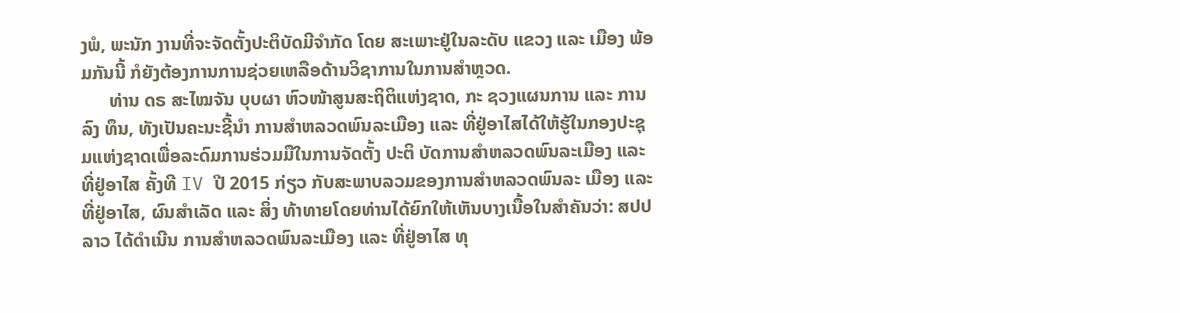ງພໍ, ພະນັກ ງານທີ່ຈະຈັດຕັ້ງປະຕິບັດມີຈຳກັດ ໂດຍ ສະເພາະຢູ່ໃນລະດັບ ແຂວງ ແລະ ເມືອງ ພ້ອມກັນນີ້ ກໍຍັງຕ້ອງການການຊ່ວຍເຫລືອດ້ານວິຊາການໃນການສຳຫຼວດ.
      ທ່ານ ດຣ ສະໄໝຈັນ ບຸບຜາ ຫົວໜ້າສູນສະຖິຕິແຫ່ງຊາດ, ກະ ຊວງແຜນການ ແລະ ການລົງ ທຶນ, ທັງເປັນຄະນະຊີ້ນຳ ການສຳຫລວດພົນລະເມືອງ ແລະ ທີ່ຢູ່ອາໄສໄດ້ໃຫ້ຮູ້ໃນກອງປະຊຸມແຫ່ງຊາດເພື່ອລະດົມການຮ່ວມມືໃນການຈັດຕັ້ງ ປະຕິ ບັດການສຳຫລວດພົນລະເມືອງ ແລະ ທີ່ຢູ່ອາໄສ ຄັ້ງທີ IV ປີ 2015 ກ່ຽວ ກັບສະພາບລວມຂອງການສຳຫລວດພົນລະ ເມືອງ ແລະ ທີ່ຢູ່ອາໄສ, ຜົນສຳເລັດ ແລະ ສິ່ງ ທ້າທາຍໂດຍທ່ານໄດ້ຍົກໃຫ້ເຫັນບາງເນື້ອໃນສຳຄັນວ່າ: ສປປ ລາວ ໄດ້ດຳເນີນ ການສຳຫລວດພົນລະເມືອງ ແລະ ທີ່ຢູ່ອາໄສ ທຸ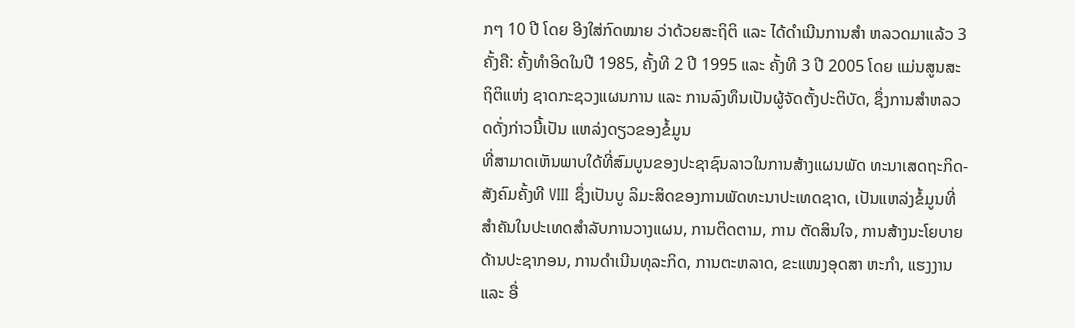ກໆ 10 ປີ ໂດຍ ອີງໃສ່ກົດໝາຍ ວ່າດ້ວຍສະຖິຕິ ແລະ ໄດ້ດຳເນີນການສຳ ຫລວດມາແລ້ວ 3 ຄັ້ງຄື: ຄັ້ງທຳອິດໃນປີ 1985, ຄັ້ງທີ 2 ປີ 1995 ແລະ ຄັ້ງທີ 3 ປີ 2005 ໂດຍ ແມ່ນສູນສະຖິຕິແຫ່ງ ຊາດກະຊວງແຜນການ ແລະ ການລົງທຶນເປັນຜູ້ຈັດຕັ້ງປະຕິບັດ, ຊຶ່ງການສຳຫລວດດັ່ງກ່າວນີ້ເປັນ ແຫລ່ງດຽວຂອງຂໍ້ມູນ
ທີ່ສາມາດເຫັນພາບໃດ້ທີ່ສົມບູນຂອງປະຊາຊົນລາວໃນການສ້າງແຜນພັດ ທະນາເສດຖະກິດ-ສັງຄົມຄັ້ງທີ VIII ຊຶ່ງເປັນບູ ລິມະສິດຂອງການພັດທະນາປະເທດຊາດ, ເປັນແຫລ່ງຂໍ້ມູນທີ່ສຳຄັນໃນປະເທດສຳລັບການວາງແຜນ, ການຕິດຕາມ, ການ ຕັດສິນໃຈ, ການສ້າງນະໂຍບາຍດ້ານປະຊາກອນ, ການດຳເນີນທຸລະກິດ, ການຕະຫລາດ, ຂະແໜງອຸດສາ ຫະກຳ, ແຮງງານ ແລະ ອື່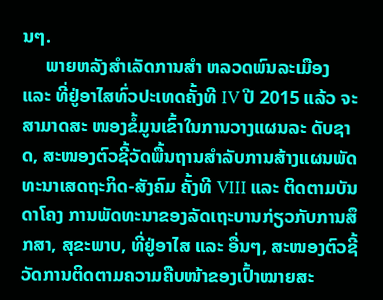ນໆ.
     ພາຍຫລັງສຳເລັດການສຳ ຫລວດພົນລະເມືອງ ແລະ ທີ່ຢູ່ອາໄສທົ່ວປະເທດຄັ້ງທີ IV ປີ 2015 ແລ້ວ ຈະສາມາດສະ ໜອງຂໍ້ມູນເຂົ້າໃນການວາງແຜນລະ ດັບຊາດ, ສະໜອງຕົວຊີ້ວັດພື້ນຖານສຳລັບການສ້າງແຜນພັດທະນາເສດຖະກິດ-ສັງຄົມ ຄັ້ງທີ VIII ແລະ ຕິດຕາມບັນດາໂຄງ ການພັດທະນາຂອງລັດເຖະບານກ່ຽວກັບການສຶກສາ, ສຸຂະພາບ, ທີ່ຢູ່ອາໄສ ແລະ ອື່ນໆ, ສະໜອງຕົວຊີ້ວັດການຕິດຕາມຄວາມຄືບໜ້າຂອງເປົ້າໝາຍສະ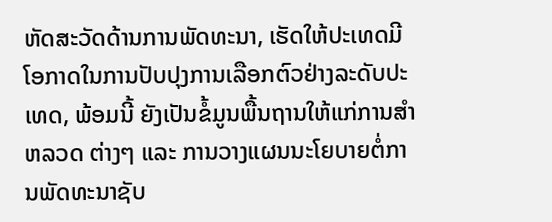ຫັດສະວັດດ້ານການພັດທະນາ, ເຮັດໃຫ້ປະເທດມີ ໂອກາດໃນການປັບປຸງການເລືອກຕົວຢ່າງລະດັບປະເທດ, ພ້ອມນີ້ ຍັງເປັນຂໍ້ມູນພື້ນຖານໃຫ້ແກ່ການສຳຫລວດ ຕ່າງໆ ແລະ ການວາງແຜນນະໂຍບາຍຕໍ່ການພັດທະນາຊັບ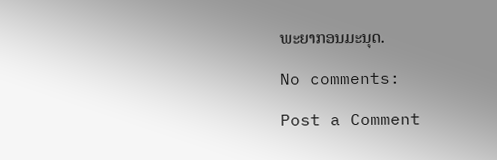ພະຍາກອນມະນຸດ.

No comments:

Post a Comment